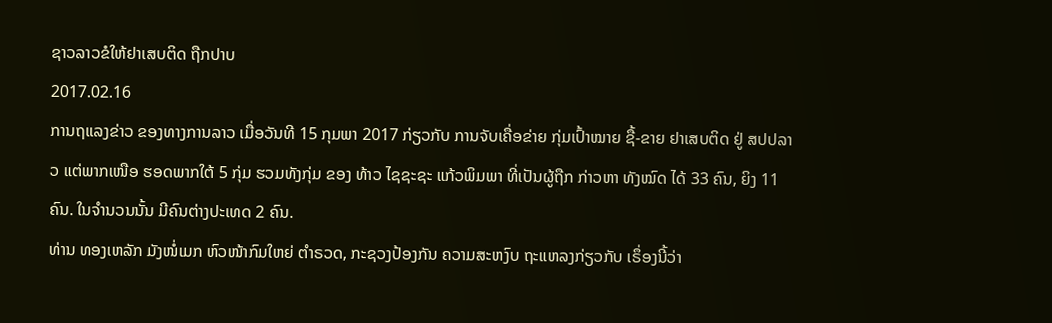ຊາວລາວຂໍໃຫ້ຢາເສບຕິດ ຖືກປາບ
2017.02.16
ການຖແລງຂ່າວ ຂອງທາງການລາວ ເມື່ອວັນທີ 15 ກຸມພາ 2017 ກ່ຽວກັບ ການຈັບເຄື່ອຂ່າຍ ກຸ່ມເປົ້າໝາຍ ຊື້-ຂາຍ ຢາເສບຕິດ ຢູ່ ສປປລາວ ແຕ່ພາກເໜືອ ຮອດພາກໃຕ້ 5 ກຸ່ມ ຮວມທັງກຸ່ມ ຂອງ ທ້າວ ໄຊຊະຊະ ແກ້ວພິມພາ ທີ່ເປັນຜູ້ຖືກ ກ່າວຫາ ທັງໝົດ ໄດ້ 33 ຄົນ, ຍິງ 11 ຄົນ. ໃນຈຳນວນນັ້ນ ມີຄົນຕ່າງປະເທດ 2 ຄົນ.
ທ່ານ ທອງເຫລັກ ມັງໜໍ່ເມກ ຫົວໜ້າກົມໃຫຍ່ ຕຳຣວດ, ກະຊວງປ້ອງກັນ ຄວາມສະຫງົບ ຖະແຫລງກ່ຽວກັບ ເຣຶ່ອງນີ້ວ່າ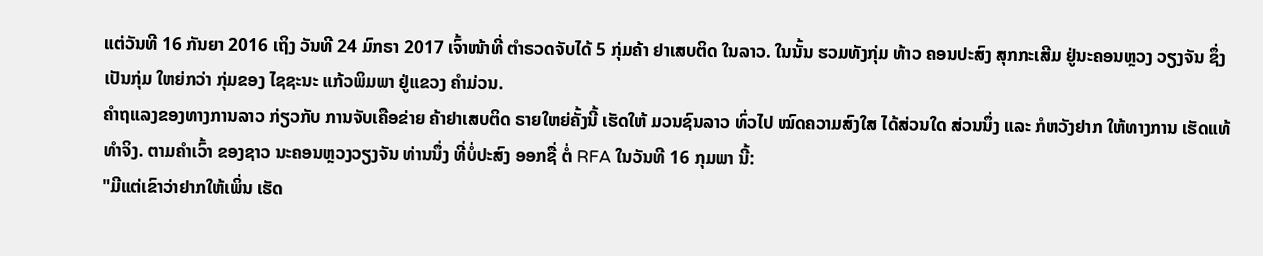ແຕ່ວັນທີ 16 ກັນຍາ 2016 ເຖິງ ວັນທີ 24 ມົກຣາ 2017 ເຈົ້າໜ້າທີ່ ຕຳຣວດຈັບໄດ້ 5 ກຸ່ມຄ້າ ຢາເສບຕິດ ໃນລາວ. ໃນນັ້ນ ຮວມທັງກຸ່ມ ທ້າວ ຄອນປະສົງ ສຸກກະເສີມ ຢູ່ນະຄອນຫຼວງ ວຽງຈັນ ຊຶ່ງເປັນກຸ່ມ ໃຫຍ່ກວ່າ ກຸ່ມຂອງ ໄຊຊະນະ ແກ້ວພິມພາ ຢູ່ແຂວງ ຄໍາມ່ວນ.
ຄຳຖແລງຂອງທາງການລາວ ກ່ຽວກັບ ການຈັບເຄືອຂ່າຍ ຄ້າຢາເສບຕິດ ຣາຍໃຫຍ່ຄັ້ງນີ້ ເຮັດໃຫ້ ມວນຊົນລາວ ທົ່ວໄປ ໝົດຄວາມສົງໃສ ໄດ້ສ່ວນໃດ ສ່ວນນຶ່ງ ແລະ ກໍຫວັງຢາກ ໃຫ້ທາງການ ເຮັດແທ້ທໍາຈິງ. ຕາມຄໍາເວົ້າ ຂອງຊາວ ນະຄອນຫຼວງວຽງຈັນ ທ່ານນຶ່ງ ທີ່ບໍ່ປະສົງ ອອກຊື່ ຕໍ່ RFA ໃນວັນທີ 16 ກຸມພາ ນີ້:
"ມີແຕ່ເຂົາວ່າຢາກໃຫ້ເພິ່ນ ເຮັດ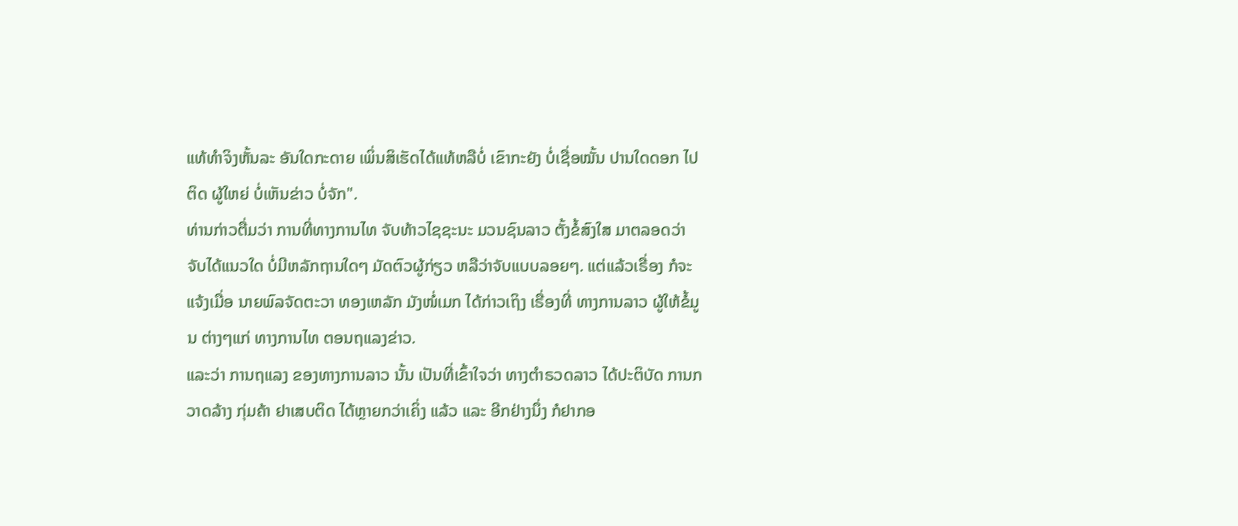ແທ້ທໍາຈິງຫັ້ນລະ ອັນໃດກະດາຍ ເພິ່ນສິເຮັດໄດ້ແທ້ຫລືບໍ່ ເຂົາກະຍັງ ບໍ່ເຊື່ອໝັ້ນ ປານໃດດອກ ໄປຕິດ ຜູ້ໃຫຍ່ ບໍ່ເຫັນຂ່າວ ບໍ່ຈັກ".
ທ່ານກ່າວຕື່ມວ່າ ການທີ່ທາງການໄທ ຈັບທ້າວໄຊຊະນະ ມວນຊົນລາວ ຕັ້ງຂໍ້ສົງໃສ ມາຕລອດວ່າ ຈັບໄດ້ແນວໃດ ບໍ່ມີຫລັກຖານໃດໆ ມັດຕົວຜູ້ກ່ຽວ ຫລືວ່າຈັບແບບລອຍໆ. ແຕ່ແລ້ວເຣື່ອງ ກໍຈະແຈ້ງເມື່ອ ນາຍພົລຈັດຕະວາ ທອງເຫລັກ ມັງໜໍ່ເມກ ໄດ້ກ່າວເຖິງ ເຣື່ອງທີ່ ທາງການລາວ ຜູ້ໃຫ້ຂໍ້ມູນ ຕ່າງໆແກ່ ທາງການໄທ ຕອນຖແລງຂ່າວ.
ແລະວ່າ ການຖແລງ ຂອງທາງການລາວ ນັ້ນ ເປັນທີ່ເຂົ້າໃຈວ່າ ທາງຕໍາຣວດລາວ ໄດ້ປະຕິບັດ ການກວາດລ້າງ ກຸ່ມຄ້າ ຢາເສບຕິດ ໄດ້ຫຼາຍກວ່າເຄິ່ງ ແລ້ວ ແລະ ອີກຢ່າງນຶ່ງ ກໍຢາກອ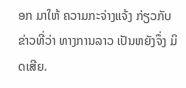ອກ ມາໃຫ້ ຄວາມກະຈ່າງແຈ້ງ ກ່ຽວກັບ ຂ່າວທີ່ວ່າ ທາງການລາວ ເປັນຫຍັງຈຶ່ງ ມິດເສີຍ.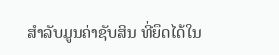ສໍາລັບມູນຄ່າຊັບສິນ ທີ່ຍຶດໄດ້ໃນ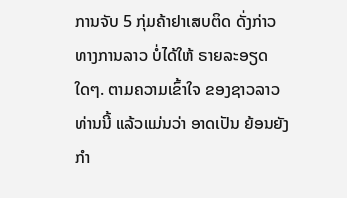ການຈັບ 5 ກຸ່ມຄ້າຢາເສບຕິດ ດັ່ງກ່າວທາງການລາວ ບໍ່ໄດ້ໃຫ້ ຣາຍລະອຽດໃດໆ. ຕາມຄວາມເຂົ້າໃຈ ຂອງຊາວລາວທ່ານນີ້ ແລ້ວແມ່ນວ່າ ອາດເປັນ ຍ້ອນຍັງກຳ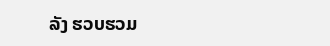ລັງ ຮວບຮວມ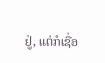ຢູ່, ແຕ່ກໍເຊື່ອ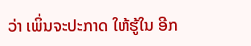ວ່າ ເພິ່ນຈະປະກາດ ໃຫ້ຮູ້ໃນ ອີກ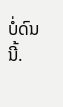ບໍ່ດົນນີ້.